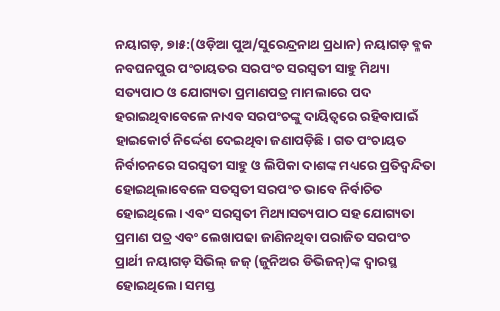ନୟାଗଡ଼, ୭ା୫:(ଓଡ଼ିଆ ପୁଅ/ସୁରେନ୍ଦ୍ରନାଥ ପ୍ରଧାନ) ନୟାଗଡ଼ ବ୍ଳକ ନବଘନପୁର ପଂଚାୟତର ସରପଂଚ ସରସ୍ୱତୀ ସାହୁ ମିଥ୍ୟା ସତ୍ୟପାଠ ଓ ଯୋଗ୍ୟତା ପ୍ରମାଣପତ୍ର ମାମଲାରେ ପଦ ହରାଇଥିବାବେଳେ ନାଏବ ସରପଂଚଙ୍କୁ ଦାୟିତ୍ୱରେ ରହିବାପାଇଁ ହାଇକୋର୍ଟ ନିର୍ଦ୍ଦେଶ ଦେଇଥିବା ଜଣାପଡ଼ିଛି। ଗତ ପଂଚାୟତ ନିର୍ବାଚନରେ ସରସ୍ୱତୀ ସାହୁ ଓ ଲିପିକା ଦାଶଙ୍କ ମଧ୍ୟରେ ପ୍ରତିଦ୍ୱନ୍ଦିତା ହୋଇଥିଲାବେଳେ ସତସ୍ୱତୀ ସରପଂଚ ଭାବେ ନିର୍ବାଚିତ ହୋଇଥିଲେ। ଏବଂ ସରସ୍ୱତୀ ମିଥ୍ୟାସତ୍ୟପାଠ ସହ ଯୋଗ୍ୟତା ପ୍ରମାଣ ପତ୍ର ଏବଂ ଲେଖାପଢା ଜାଣିନଥିବା ପରାଜିତ ସରପଂଚ ପ୍ରାର୍ଥୀ ନୟାଗଡ଼ ସିଭିଲ୍ ଜଜ୍ (ଜୁନିଅର ଡିଭିଜନ୍)ଙ୍କ ଦ୍ୱାରସ୍ଥ ହୋଇଥିଲେ। ସମସ୍ତ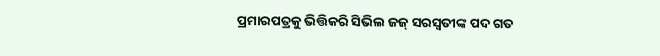ପ୍ରମାରପତ୍ରକୁ ଭିତ୍ତିକରି ସିଭିଲ ଜଜ୍ ସରସ୍ୱତୀଙ୍କ ପଦ ଗତ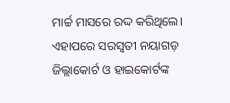ମାର୍ଚ୍ଚ ମାସରେ ରଦ୍ଦ କରିଥିଲେ। ଏହାପରେ ସରସ୍ୱତୀ ନୟାଗଡ଼ ଜିଲ୍ଲାକୋର୍ଟ ଓ ହାଇକୋର୍ଟଙ୍କ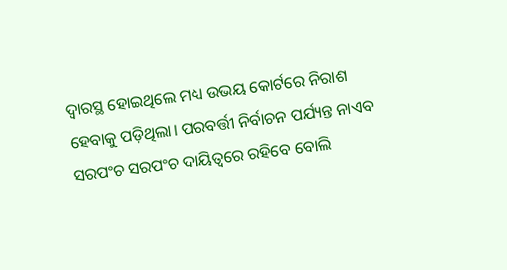ଦ୍ୱାରସ୍ଥ ହୋଇଥିଲେ ମଧ୍ୟ ଉଭୟ କୋର୍ଟରେ ନିରାଶ ହେବାକୁ ପଡ଼ିଥିଲା। ପରବର୍ତ୍ତୀ ନିର୍ବାଚନ ପର୍ଯ୍ୟନ୍ତ ନାଏବ ସରପଂଚ ସରପଂଚ ଦାୟିତ୍ୱରେ ରହିବେ ବୋଲି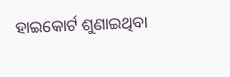ହାଇକୋର୍ଟ ଶୁଣାଇଥିବା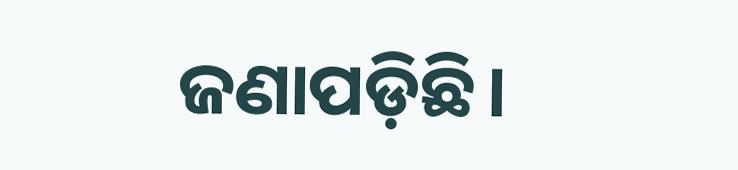ଜଣାପଡ଼ିଛି।